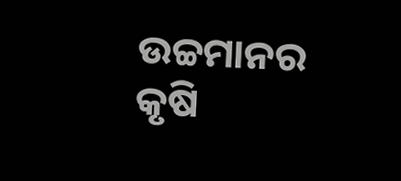ଉଚ୍ଚମାନର କୃଷି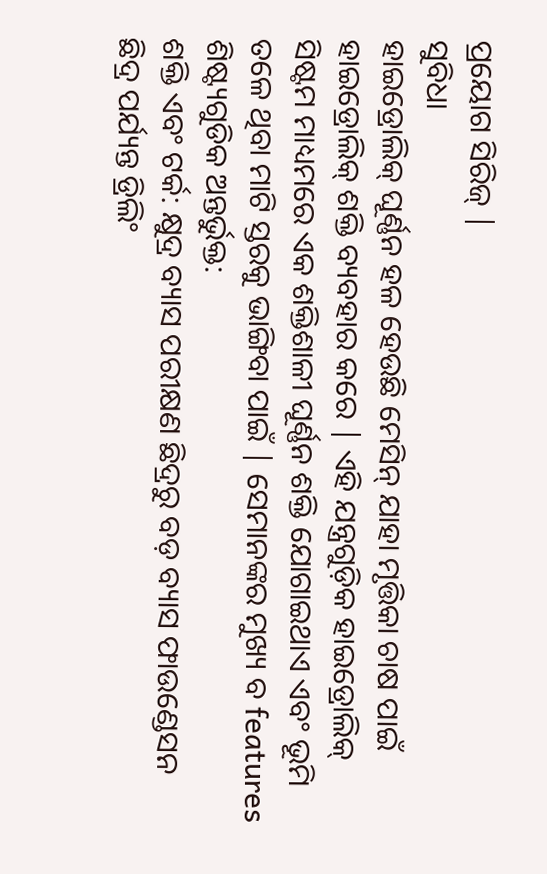ପ୍ରୟୋଗ ସିରିଜ୍ |
ସୁବିଧା
ହାଇଡ୍ରୋଲିକ୍ ଘୂର୍ଣ୍ଣନ ହଳ ହେଉଛି ମେସିନ୍ ଯାହା ମୃତ୍ତିକା ଚାଷ ପାଇଁ ହାଇଡ୍ରୋଲିକ୍ ଶକ୍ତି ବ୍ୟବହାର କରେ | ଏହି ଯନ୍ତ୍ରଗୁଡ଼ିକ ହାଇଡ୍ରୋଲିକ୍ ସିଷ୍ଟମ ମାଧ୍ୟମରେ ଏକ ଶକ୍ତିଶାଳୀ ଘୂର୍ଣ୍ଣନ ଶକ୍ତି ଯୋଗାଇଥାଏ ଏବଂ ଭୂମି ତଳେ ଥିବା ମାଟି ସ୍ତରକୁ ଭାଙ୍ଗିବା ପାଇଁ | ସେମାନଙ୍କର ମୁଖ୍ୟ ବ features ଶିଷ୍ଟ୍ୟଗୁଡିକ ଅନ୍ତର୍ଭୁକ୍ତ:
ଶକ୍ତି ଏବଂ ଟର୍କ: କ୍ଷୁଦ୍ର ବ୍ୟାସ ପରୀକ୍ଷଣ ଛିଦ୍ରରୁ ବଡ଼ ବ୍ୟାସ ଫାଉଣ୍ଡେସନ ଛିଦ୍ର ପର୍ଯ୍ୟନ୍ତ ଡ୍ରିଲିଂ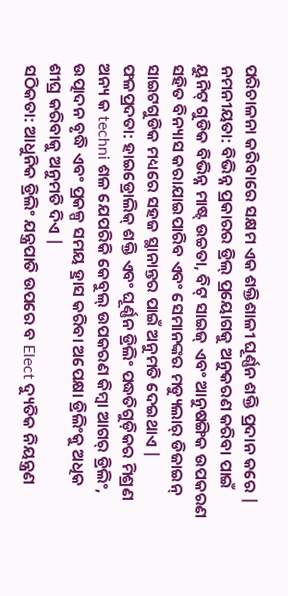ପରିଚାଳନା କରିବାରେ ସକ୍ଷମ ଏକ ଶକ୍ତିଶାଳୀ ଘୂର୍ଣ୍ଣନ ଶକ୍ତି ପ୍ରଦାନ କରେ |
ନମନୀୟତା: ବିଭିନ୍ନ ପ୍ରକାରର ଡ୍ରିଲ୍ ପ୍ରୟୋଗକୁ ଅନୁକରଣ କରିବା ପାଇଁ ୟୁନିଟ୍ ଗୁଡିକ ବିଭିନ୍ନ ମାଷ୍ଟ୍ ଉଚ୍ଚତା, ବିଟ୍ ସାଇଜ୍ ଏବଂ ଆନୁଷଙ୍ଗିକ ଉପକରଣ ସହିତ ବିନ୍ୟାସ କରାଯାଇପାରିବ ଏବଂ ସେମାନଙ୍କର ମଡ୍ୟୁଲାର୍ ଡିଜାଇନ୍ ସାଇଟଗୁଡିକ ମଧ୍ୟରେ ସହଜ ସ୍ଥାନାନ୍ତର ପାଇଁ ଅନୁମତି ଦେଇଥାଏ |
ଫଳପ୍ରଦତା: ହାଇଡ୍ରୋଲିକ୍ ଶକ୍ତି ଏବଂ ଘୂର୍ଣ୍ଣନ ଡ୍ରିଲିଂ ପଦ୍ଧତିଗୁଡ଼ିକର ମିଶ୍ରଣ ଅନ୍ୟ କ techni ଶଳ ଯେପରିକି କେବୁଲ୍ ଉପକରଣ କିମ୍ବା ଆଗର୍ ଡ୍ରିଲିଂ, ଉତ୍ପାଦନ ବୃଦ୍ଧି ଏବଂ ପ୍ରକଳ୍ପ ସମୟ ହ୍ରାସ କରିବା ଅପେକ୍ଷା ଡ୍ରିଲିଂକୁ ଅଧିକ ଶୀଘ୍ର କରିବାକୁ ଅନୁମତି ଦିଏ |
ସଠିକତା: ଆଧୁନିକ ଡ୍ରିଲିଂ ଯନ୍ତ୍ରପାତି ଉପରେ ବ Elect ଦ୍ୟୁତିକ ନିୟନ୍ତ୍ରଣ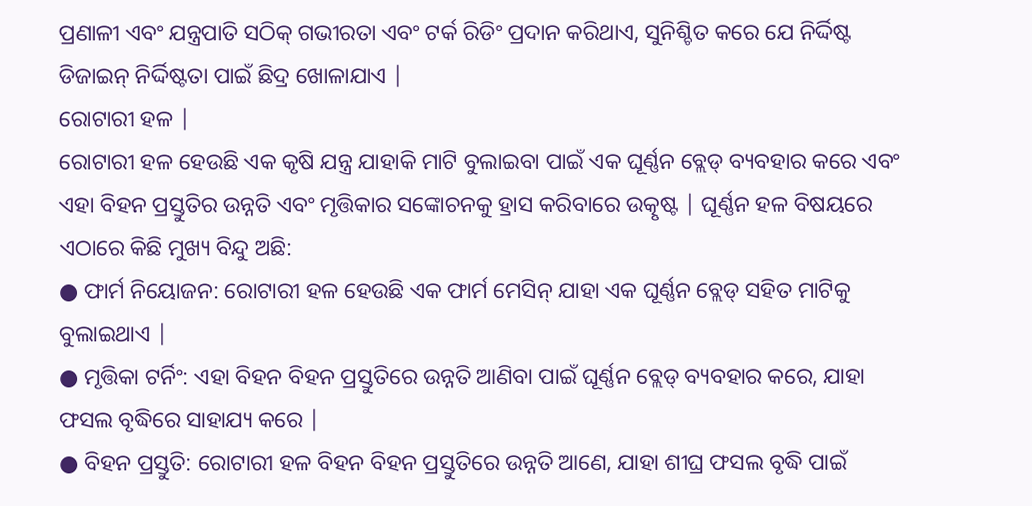ପ୍ରଣାଳୀ ଏବଂ ଯନ୍ତ୍ରପାତି ସଠିକ୍ ଗଭୀରତା ଏବଂ ଟର୍କ ରିଡିଂ ପ୍ରଦାନ କରିଥାଏ, ସୁନିଶ୍ଚିତ କରେ ଯେ ନିର୍ଦ୍ଦିଷ୍ଟ ଡିଜାଇନ୍ ନିର୍ଦ୍ଦିଷ୍ଟତା ପାଇଁ ଛିଦ୍ର ଖୋଳାଯାଏ |
ରୋଟାରୀ ହଳ |
ରୋଟାରୀ ହଳ ହେଉଛି ଏକ କୃଷି ଯନ୍ତ୍ର ଯାହାକି ମାଟି ବୁଲାଇବା ପାଇଁ ଏକ ଘୂର୍ଣ୍ଣନ ବ୍ଲେଡ୍ ବ୍ୟବହାର କରେ ଏବଂ ଏହା ବିହନ ପ୍ରସ୍ତୁତିର ଉନ୍ନତି ଏବଂ ମୃତ୍ତିକାର ସଙ୍କୋଚନକୁ ହ୍ରାସ କରିବାରେ ଉତ୍କୃଷ୍ଟ | ଘୂର୍ଣ୍ଣନ ହଳ ବିଷୟରେ ଏଠାରେ କିଛି ମୁଖ୍ୟ ବିନ୍ଦୁ ଅଛି:
● ଫାର୍ମ ନିୟୋଜନ: ରୋଟାରୀ ହଳ ହେଉଛି ଏକ ଫାର୍ମ ମେସିନ୍ ଯାହା ଏକ ଘୂର୍ଣ୍ଣନ ବ୍ଲେଡ୍ ସହିତ ମାଟିକୁ ବୁଲାଇଥାଏ |
● ମୃତ୍ତିକା ଟର୍ନିଂ: ଏହା ବିହନ ବିହନ ପ୍ରସ୍ତୁତିରେ ଉନ୍ନତି ଆଣିବା ପାଇଁ ଘୂର୍ଣ୍ଣନ ବ୍ଲେଡ୍ ବ୍ୟବହାର କରେ, ଯାହା ଫସଲ ବୃଦ୍ଧିରେ ସାହାଯ୍ୟ କରେ |
● ବିହନ ପ୍ରସ୍ତୁତି: ରୋଟାରୀ ହଳ ବିହନ ବିହନ ପ୍ରସ୍ତୁତିରେ ଉନ୍ନତି ଆଣେ, ଯାହା ଶୀଘ୍ର ଫସଲ ବୃଦ୍ଧି ପାଇଁ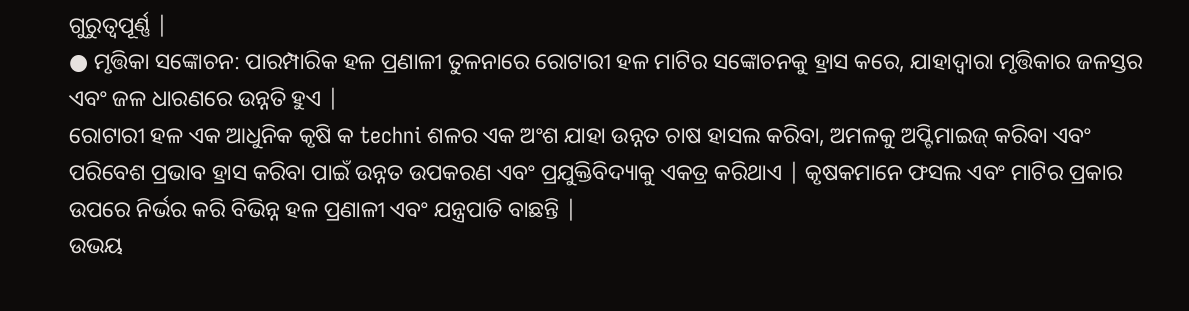ଗୁରୁତ୍ୱପୂର୍ଣ୍ଣ |
● ମୃତ୍ତିକା ସଙ୍କୋଚନ: ପାରମ୍ପାରିକ ହଳ ପ୍ରଣାଳୀ ତୁଳନାରେ ରୋଟାରୀ ହଳ ମାଟିର ସଙ୍କୋଚନକୁ ହ୍ରାସ କରେ, ଯାହାଦ୍ୱାରା ମୃତ୍ତିକାର ଜଳସ୍ତର ଏବଂ ଜଳ ଧାରଣରେ ଉନ୍ନତି ହୁଏ |
ରୋଟାରୀ ହଳ ଏକ ଆଧୁନିକ କୃଷି କ techni ଶଳର ଏକ ଅଂଶ ଯାହା ଉନ୍ନତ ଚାଷ ହାସଲ କରିବା, ଅମଳକୁ ଅପ୍ଟିମାଇଜ୍ କରିବା ଏବଂ ପରିବେଶ ପ୍ରଭାବ ହ୍ରାସ କରିବା ପାଇଁ ଉନ୍ନତ ଉପକରଣ ଏବଂ ପ୍ରଯୁକ୍ତିବିଦ୍ୟାକୁ ଏକତ୍ର କରିଥାଏ | କୃଷକମାନେ ଫସଲ ଏବଂ ମାଟିର ପ୍ରକାର ଉପରେ ନିର୍ଭର କରି ବିଭିନ୍ନ ହଳ ପ୍ରଣାଳୀ ଏବଂ ଯନ୍ତ୍ରପାତି ବାଛନ୍ତି |
ଉଭୟ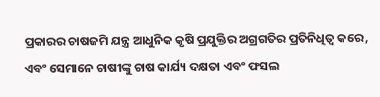ପ୍ରକାରର ଚାଷଜମି ଯନ୍ତ୍ର ଆଧୁନିକ କୃଷି ପ୍ରଯୁକ୍ତିର ଅଗ୍ରଗତିର ପ୍ରତିନିଧିତ୍ୱ କରେ, ଏବଂ ସେମାନେ ଚାଷୀଙ୍କୁ ଚାଷ କାର୍ଯ୍ୟ ଦକ୍ଷତା ଏବଂ ଫସଲ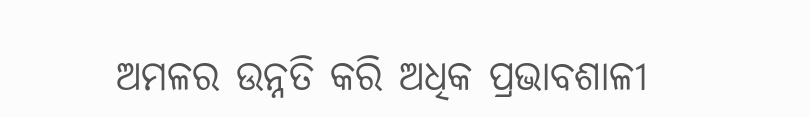ଅମଳର ଉନ୍ନତି କରି ଅଧିକ ପ୍ରଭାବଶାଳୀ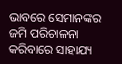ଭାବରେ ସେମାନଙ୍କର ଜମି ପରିଚାଳନା କରିବାରେ ସାହାଯ୍ୟ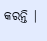କରନ୍ତି |